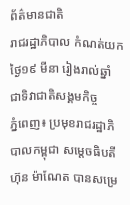ព័ត៌មានជាតិ
រាជរដ្ឋាភិបាល កំណត់យកថ្ងៃ១៩ មីនា រៀងរាល់ឆ្នាំ ជាទិវាជាតិសង្គមកិច្ច
ភ្នំពេញ៖ ប្រមុខរាជរដ្ឋាភិបាលកម្ពុជា សម្ដេចធិបតី ហ៊ុន ម៉ាណែត បានសម្រេ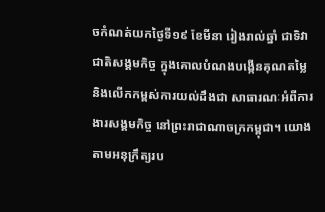ចកំណត់យកថ្ងៃទី១៩ ខែមីនា រៀងរាល់ឆ្នាំ ជាទិវាជាតិសង្គមកិច្ច ក្នុងគោលបំណងបង្កើនគុណតម្លៃ និងលើកកម្ពស់ការយល់ដឹងជា សាធារណៈអំពីការងារសង្គមកិច្ច នៅព្រះរាជាណាចក្រកម្ពុជា។ យោងតាមអនុក្រឹត្យរប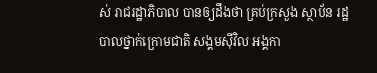ស់ រាជរដ្ឋាភិបាល បានឲ្យដឹងថា គ្រប់ក្រសួង ស្ថាប័ន រដ្ឋបាលថ្នាក់ក្រោមជាតិ សង្គមស៊ីវិល អង្គកា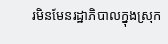រមិនមែនរដ្ឋាភិបាលក្នុងស្រុក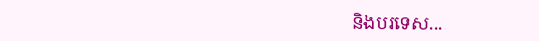និងបរទេស...